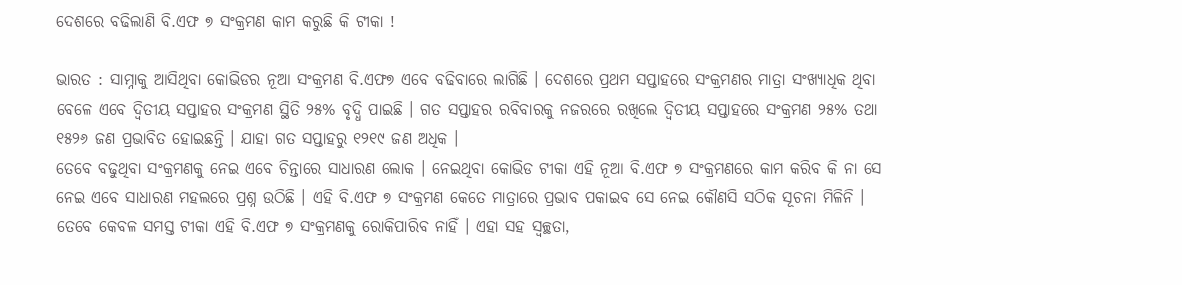ଦେଶରେ ବଢିଲାଣି ବି.ଏଫ ୭ ସଂକ୍ରମଣ କାମ କରୁଛି କି ଟୀକା !

ଭାରତ : ସାମ୍ନାକୁ ଆସିଥିବା କୋଭିଡର ନୂଆ ସଂକ୍ରମଣ ବି.ଏଫ୭ ଏବେ ବଢିବାରେ ଲାଗିଛି । ଦେଶରେ ପ୍ରଥମ ସପ୍ତାହରେ ସଂକ୍ରମଣର ମାତ୍ରା ସଂଖ୍ୟାଧିକ ଥିବା ବେଳେ ଏବେ ଦ୍ୱିତୀୟ ସପ୍ତାହର ସଂକ୍ରମଣ ସ୍ଥିତି ୨୫% ବୃଦ୍ଧି ପାଇଛି । ଗତ ସପ୍ତାହର ରବିବାରକୁ ନଜରରେ ରଖିଲେ ଦ୍ୱିତୀୟ ସପ୍ତାହରେ ସଂକ୍ରମଣ ୨୫% ତଥା ୧୫୨୬ ଜଣ ପ୍ରଭାବିତ ହୋଇଛନ୍ତି । ଯାହା ଗତ ସପ୍ତାହରୁ ୧୨୧୯ ଜଣ ଅଧିକ ।
ତେବେ ବଢୁଥିବା ସଂକ୍ରମଣକୁ ନେଇ ଏବେ ଚିନ୍ତାରେ ସାଧାରଣ ଲୋକ । ନେଇଥିବା କୋଭିଡ ଟୀକା ଏହି ନୂଆ ବି.ଏଫ ୭ ସଂକ୍ରମଣରେ କାମ କରିବ କି ନା ସେ ନେଇ ଏବେ ସାଧାରଣ ମହଲରେ ପ୍ରଶ୍ନ ଉଠିଛି । ଏହି ବି.ଏଫ ୭ ସଂକ୍ରମଣ କେତେ ମାତ୍ରାରେ ପ୍ରଭାବ ପକାଇବ ସେ ନେଇ କୌଣସି ସଠିକ ସୂଚନା ମିଳିନି ।
ତେବେ କେବଳ ସମସ୍ତ ଟୀକା ଏହି ବି.ଏଫ ୭ ସଂକ୍ରମଣକୁ ରୋକିପାରିବ ନାହିଁ । ଏହା ସହ ସ୍ୱଚ୍ଛତା,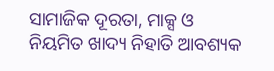ସାମାଜିକ ଦୂରତା, ମାକ୍ସ ଓ ନିୟମିତ ଖାଦ୍ୟ ନିହାତି ଆବଶ୍ୟକ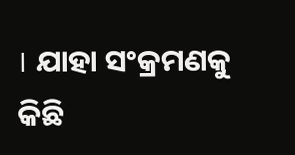। ଯାହା ସଂକ୍ରମଣକୁ କିଛି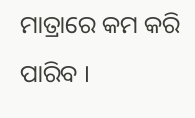ମାତ୍ରାରେ କମ କରି ପାରିବ ।